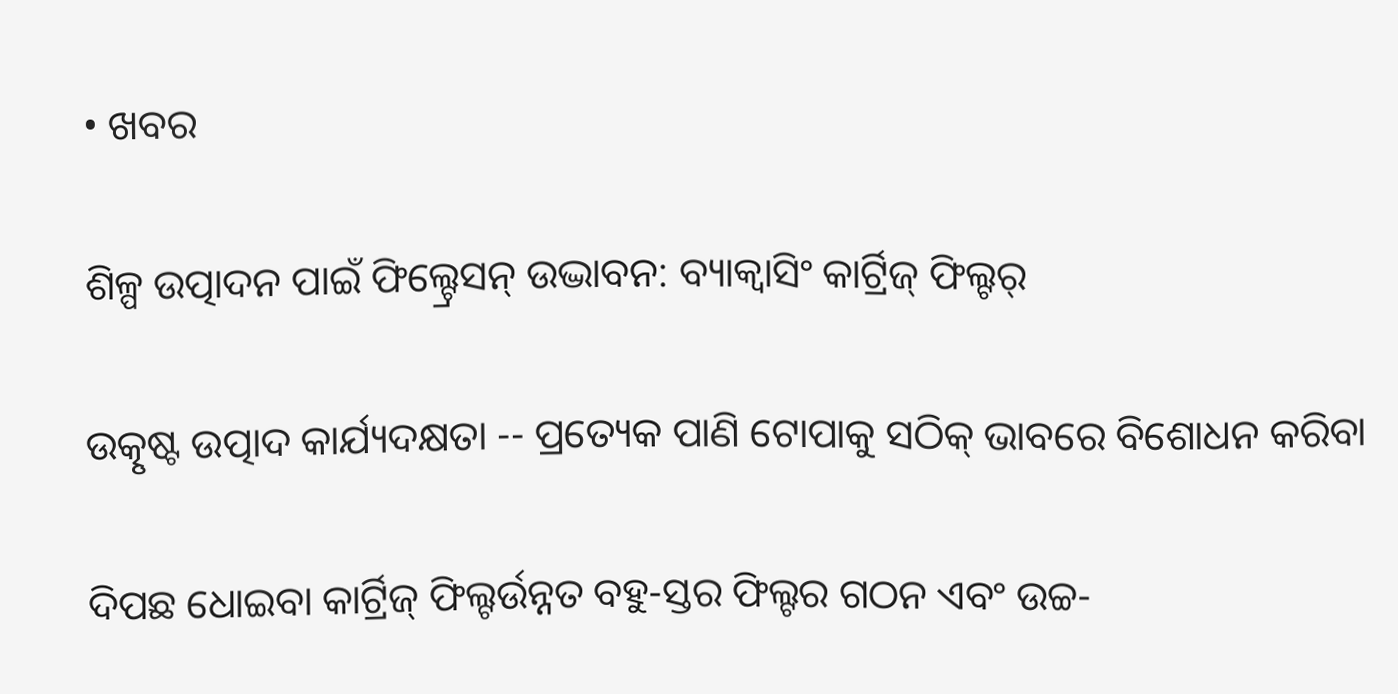• ଖବର

ଶିଳ୍ପ ଉତ୍ପାଦନ ପାଇଁ ଫିଲ୍ଟ୍ରେସନ୍ ଉଦ୍ଭାବନ: ବ୍ୟାକ୍ୱାସିଂ କାର୍ଟ୍ରିଜ୍ ଫିଲ୍ଟର୍

ଉତ୍କୃଷ୍ଟ ଉତ୍ପାଦ କାର୍ଯ୍ୟଦକ୍ଷତା -- ପ୍ରତ୍ୟେକ ପାଣି ଟୋପାକୁ ସଠିକ୍ ଭାବରେ ବିଶୋଧନ କରିବା

ଦିପଛ ଧୋଇବା କାର୍ଟ୍ରିଜ୍ ଫିଲ୍ଟର୍ଉନ୍ନତ ବହୁ-ସ୍ତର ଫିଲ୍ଟର ଗଠନ ଏବଂ ଉଚ୍ଚ-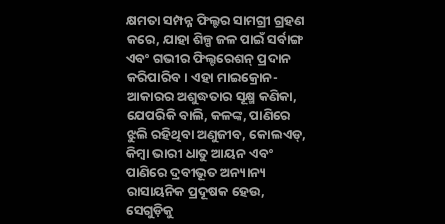କ୍ଷମତା ସମ୍ପନ୍ନ ଫିଲ୍ଟର ସାମଗ୍ରୀ ଗ୍ରହଣ କରେ, ଯାହା ଶିଳ୍ପ ଜଳ ପାଇଁ ସର୍ବାଙ୍ଗ ଏବଂ ଗଭୀର ଫିଲ୍ଟରେଶନ୍ ପ୍ରଦାନ କରିପାରିବ। ଏହା ମାଇକ୍ରୋନ-ଆକାରର ଅଶୁଦ୍ଧତାର ସୂକ୍ଷ୍ମ କଣିକା, ଯେପରିକି ବାଲି, କଳଙ୍କ, ପାଣିରେ ଝୁଲି ରହିଥିବା ଅଣୁଜୀବ, କୋଲଏଡ୍, କିମ୍ବା ଭାରୀ ଧାତୁ ଆୟନ ଏବଂ ପାଣିରେ ଦ୍ରବୀଭୂତ ଅନ୍ୟାନ୍ୟ ରାସାୟନିକ ପ୍ରଦୂଷକ ହେଉ, ସେଗୁଡ଼ିକୁ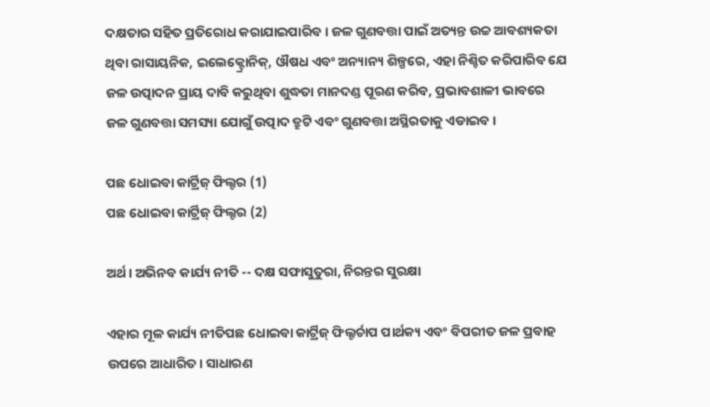ଦକ୍ଷତାର ସହିତ ପ୍ରତିରୋଧ କରାଯାଇପାରିବ। ଜଳ ଗୁଣବତ୍ତା ପାଇଁ ଅତ୍ୟନ୍ତ ଉଚ୍ଚ ଆବଶ୍ୟକତା ଥିବା ରାସାୟନିକ, ଇଲେକ୍ଟ୍ରୋନିକ୍, ଔଷଧ ଏବଂ ଅନ୍ୟାନ୍ୟ ଶିଳ୍ପରେ, ଏହା ନିଶ୍ଚିତ କରିପାରିବ ଯେ ଜଳ ଉତ୍ପାଦନ ପ୍ରାୟ ଦାବି କରୁଥିବା ଶୁଦ୍ଧତା ମାନଦଣ୍ଡ ପୂରଣ କରିବ, ପ୍ରଭାବଶାଳୀ ଭାବରେ ଜଳ ଗୁଣବତ୍ତା ସମସ୍ୟା ଯୋଗୁଁ ଉତ୍ପାଦ ତ୍ରୁଟି ଏବଂ ଗୁଣବତ୍ତା ଅସ୍ଥିରତାକୁ ଏଡାଇବ।

ପଛ ଧୋଇବା କାର୍ଟ୍ରିଜ୍ ଫିଲ୍ଟର (1)
ପଛ ଧୋଇବା କାର୍ଟ୍ରିଜ୍ ଫିଲ୍ଟର (2)

ଅର୍ଥ। ଅଭିନବ କାର୍ଯ୍ୟ ନୀତି -- ଦକ୍ଷ ସଫାସୁତୁରା, ନିରନ୍ତର ସୁରକ୍ଷା

ଏହାର ମୂଳ କାର୍ଯ୍ୟ ନୀତିପଛ ଧୋଇବା କାର୍ଟ୍ରିଜ୍ ଫିଲ୍ଟର୍ଚାପ ପାର୍ଥକ୍ୟ ଏବଂ ବିପରୀତ ଜଳ ପ୍ରବାହ ଉପରେ ଆଧାରିତ। ସାଧାରଣ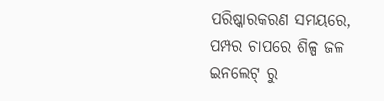ପରିଷ୍କାରକରଣ ସମୟରେ, ପମ୍ପର ଚାପରେ ଶିଳ୍ପ ଜଳ ଇନଲେଟ୍ ରୁ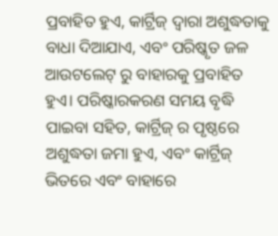ପ୍ରବାହିତ ହୁଏ, କାର୍ଟ୍ରିଜ୍ ଦ୍ୱାରା ଅଶୁଦ୍ଧତାକୁ ବାଧା ଦିଆଯାଏ, ଏବଂ ପରିଷ୍କୃତ ଜଳ ଆଉଟଲେଟ୍ ରୁ ବାହାରକୁ ପ୍ରବାହିତ ହୁଏ। ପରିଷ୍କାରକରଣ ସମୟ ବୃଦ୍ଧି ପାଇବା ସହିତ, କାର୍ଟ୍ରିଜ୍ ର ପୃଷ୍ଠରେ ଅଶୁଦ୍ଧତା ଜମା ହୁଏ, ଏବଂ କାର୍ଟ୍ରିଜ୍ ଭିତରେ ଏବଂ ବାହାରେ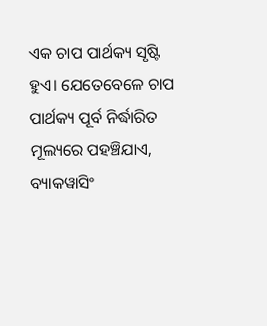ଏକ ଚାପ ପାର୍ଥକ୍ୟ ସୃଷ୍ଟି ହୁଏ। ଯେତେବେଳେ ଚାପ ପାର୍ଥକ୍ୟ ପୂର୍ବ ନିର୍ଦ୍ଧାରିତ ମୂଲ୍ୟରେ ପହଞ୍ଚିଯାଏ, ବ୍ୟାକୱାସିଂ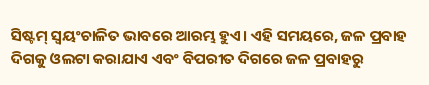ସିଷ୍ଟମ୍ ସ୍ୱୟଂଚାଳିତ ଭାବରେ ଆରମ୍ଭ ହୁଏ। ଏହି ସମୟରେ, ଜଳ ପ୍ରବାହ ଦିଗକୁ ଓଲଟା କରାଯାଏ ଏବଂ ବିପରୀତ ଦିଗରେ ଜଳ ପ୍ରବାହରୁ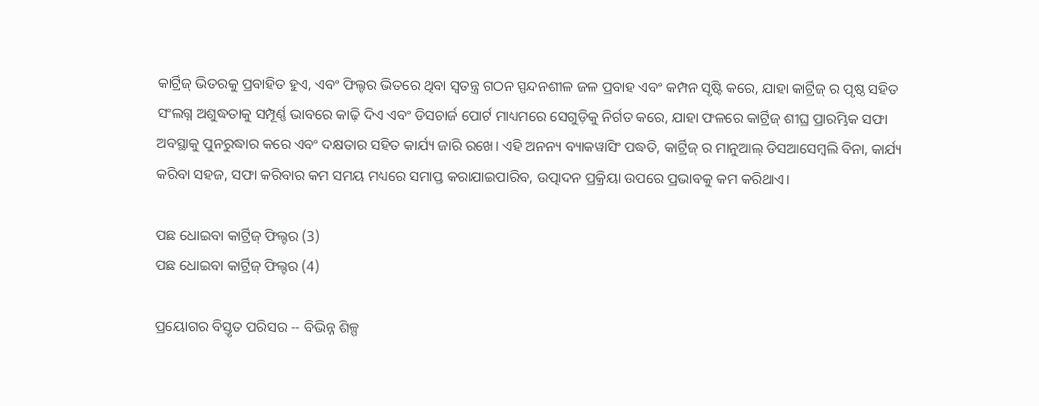କାର୍ଟ୍ରିଜ୍ ଭିତରକୁ ପ୍ରବାହିତ ହୁଏ, ଏବଂ ଫିଲ୍ଟର ଭିତରେ ଥିବା ସ୍ୱତନ୍ତ୍ର ଗଠନ ସ୍ପନ୍ଦନଶୀଳ ଜଳ ପ୍ରବାହ ଏବଂ କମ୍ପନ ସୃଷ୍ଟି କରେ, ଯାହା କାର୍ଟ୍ରିଜ୍ ର ପୃଷ୍ଠ ସହିତ ସଂଲଗ୍ନ ଅଶୁଦ୍ଧତାକୁ ସମ୍ପୂର୍ଣ୍ଣ ଭାବରେ କାଢ଼ି ଦିଏ ଏବଂ ଡିସଚାର୍ଜ ପୋର୍ଟ ମାଧ୍ୟମରେ ସେଗୁଡ଼ିକୁ ନିର୍ଗତ କରେ, ଯାହା ଫଳରେ କାର୍ଟ୍ରିଜ୍ ଶୀଘ୍ର ପ୍ରାରମ୍ଭିକ ସଫା ଅବସ୍ଥାକୁ ପୁନରୁଦ୍ଧାର କରେ ଏବଂ ଦକ୍ଷତାର ସହିତ କାର୍ଯ୍ୟ ଜାରି ରଖେ। ଏହି ଅନନ୍ୟ ବ୍ୟାକୱାସିଂ ପଦ୍ଧତି, କାର୍ଟ୍ରିଜ୍ ର ମାନୁଆଲ୍ ଡିସଆସେମ୍ବଲି ବିନା, କାର୍ଯ୍ୟ କରିବା ସହଜ, ସଫା କରିବାର କମ ସମୟ ମଧ୍ୟରେ ସମାପ୍ତ କରାଯାଇପାରିବ, ଉତ୍ପାଦନ ପ୍ରକ୍ରିୟା ଉପରେ ପ୍ରଭାବକୁ କମ କରିଥାଏ।

ପଛ ଧୋଇବା କାର୍ଟ୍ରିଜ୍ ଫିଲ୍ଟର (3)
ପଛ ଧୋଇବା କାର୍ଟ୍ରିଜ୍ ଫିଲ୍ଟର (4)

ପ୍ରୟୋଗର ବିସ୍ତୃତ ପରିସର -- ବିଭିନ୍ନ ଶିଳ୍ପ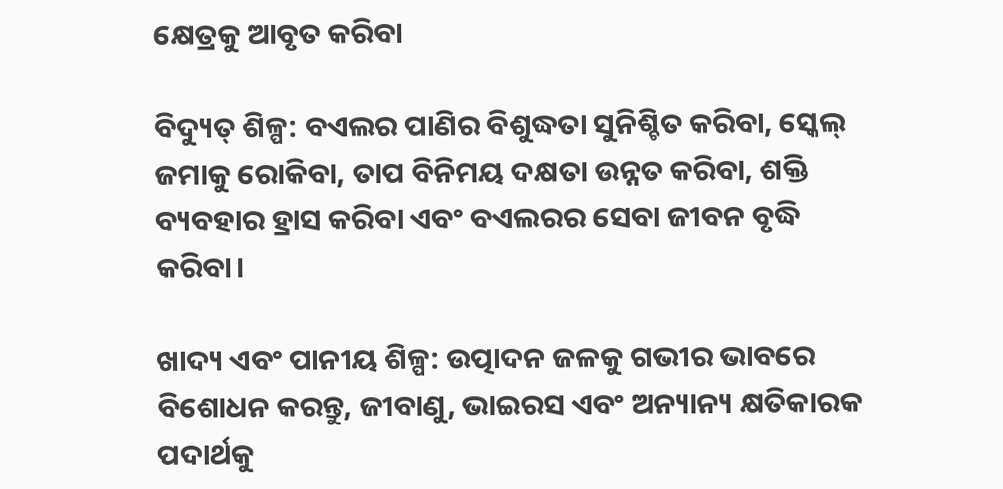କ୍ଷେତ୍ରକୁ ଆବୃତ କରିବା

ବିଦ୍ୟୁତ୍ ଶିଳ୍ପ: ବଏଲର ପାଣିର ବିଶୁଦ୍ଧତା ସୁନିଶ୍ଚିତ କରିବା, ସ୍କେଲ୍ ଜମାକୁ ରୋକିବା, ତାପ ବିନିମୟ ଦକ୍ଷତା ଉନ୍ନତ କରିବା, ଶକ୍ତି ବ୍ୟବହାର ହ୍ରାସ କରିବା ଏବଂ ବଏଲରର ସେବା ଜୀବନ ବୃଦ୍ଧି କରିବା।

ଖାଦ୍ୟ ଏବଂ ପାନୀୟ ଶିଳ୍ପ: ଉତ୍ପାଦନ ଜଳକୁ ଗଭୀର ଭାବରେ ବିଶୋଧନ କରନ୍ତୁ, ଜୀବାଣୁ, ଭାଇରସ ଏବଂ ଅନ୍ୟାନ୍ୟ କ୍ଷତିକାରକ ପଦାର୍ଥକୁ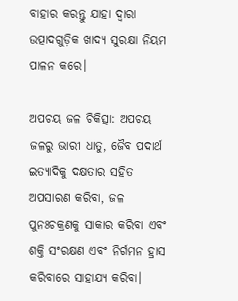ବାହାର କରନ୍ତୁ ଯାହା ଦ୍ଵାରା ଉତ୍ପାଦଗୁଡ଼ିକ ଖାଦ୍ୟ ସୁରକ୍ଷା ନିୟମ ପାଳନ କରେ।

ଅପଚୟ ଜଳ ଚିକିତ୍ସା: ଅପଚୟ ଜଳରୁ ଭାରୀ ଧାତୁ, ଜୈବ ପଦାର୍ଥ ଇତ୍ୟାଦିକୁ ଦକ୍ଷତାର ସହିତ ଅପସାରଣ କରିବା, ଜଳ ପୁନଃଚକ୍ରଣକୁ ସାକାର କରିବା ଏବଂ ଶକ୍ତି ସଂରକ୍ଷଣ ଏବଂ ନିର୍ଗମନ ହ୍ରାସ କରିବାରେ ସାହାଯ୍ୟ କରିବା।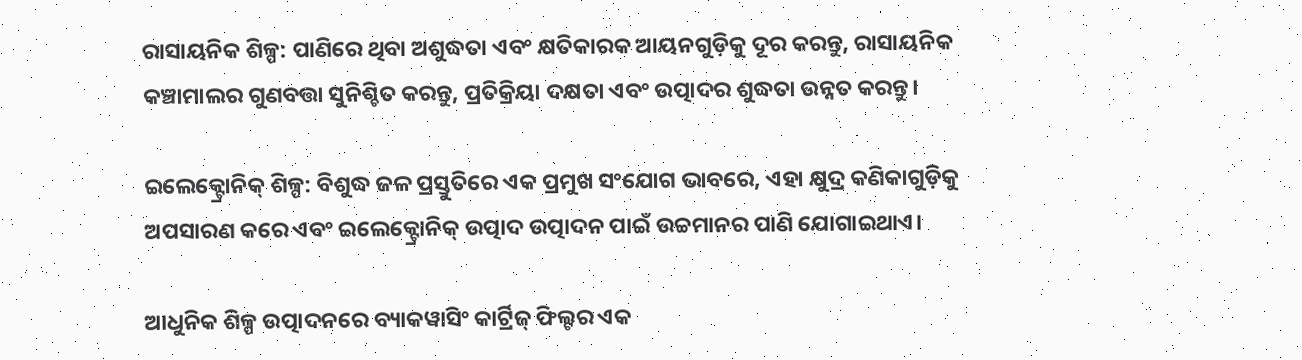ରାସାୟନିକ ଶିଳ୍ପ: ପାଣିରେ ଥିବା ଅଶୁଦ୍ଧତା ଏବଂ କ୍ଷତିକାରକ ଆୟନଗୁଡ଼ିକୁ ଦୂର କରନ୍ତୁ, ରାସାୟନିକ କଞ୍ଚାମାଲର ଗୁଣବତ୍ତା ସୁନିଶ୍ଚିତ କରନ୍ତୁ, ପ୍ରତିକ୍ରିୟା ଦକ୍ଷତା ଏବଂ ଉତ୍ପାଦର ଶୁଦ୍ଧତା ଉନ୍ନତ କରନ୍ତୁ।

ଇଲେକ୍ଟ୍ରୋନିକ୍ ଶିଳ୍ପ: ବିଶୁଦ୍ଧ ଜଳ ପ୍ରସ୍ତୁତିରେ ଏକ ପ୍ରମୁଖ ସଂଯୋଗ ଭାବରେ, ଏହା କ୍ଷୁଦ୍ର କଣିକାଗୁଡ଼ିକୁ ଅପସାରଣ କରେ ଏବଂ ଇଲେକ୍ଟ୍ରୋନିକ୍ ଉତ୍ପାଦ ଉତ୍ପାଦନ ପାଇଁ ଉଚ୍ଚମାନର ପାଣି ଯୋଗାଇଥାଏ।

ଆଧୁନିକ ଶିଳ୍ପ ଉତ୍ପାଦନରେ ବ୍ୟାକୱାସିଂ କାର୍ଟ୍ରିଜ୍ ଫିଲ୍ଟର ଏକ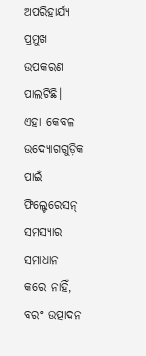ଅପରିହାର୍ଯ୍ୟ ପ୍ରମୁଖ ଉପକରଣ ପାଲଟିଛି। ଏହା କେବଳ ଉଦ୍ୟୋଗଗୁଡ଼ିକ ପାଇଁ ଫିଲ୍ଟେରେସନ୍ ସମସ୍ୟାର ସମାଧାନ କରେ ନାହିଁ, ବରଂ ଉତ୍ପାଦନ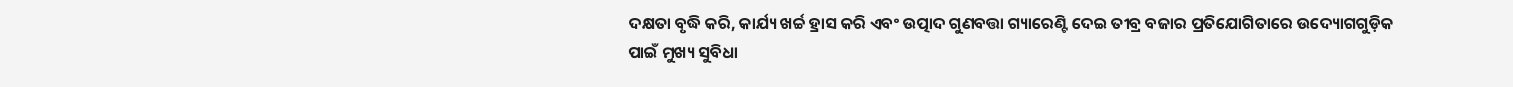ଦକ୍ଷତା ବୃଦ୍ଧି କରି, କାର୍ଯ୍ୟ ଖର୍ଚ୍ଚ ହ୍ରାସ କରି ଏବଂ ଉତ୍ପାଦ ଗୁଣବତ୍ତା ଗ୍ୟାରେଣ୍ଟି ଦେଇ ତୀବ୍ର ବଜାର ପ୍ରତିଯୋଗିତାରେ ଉଦ୍ୟୋଗଗୁଡ଼ିକ ପାଇଁ ମୁଖ୍ୟ ସୁବିଧା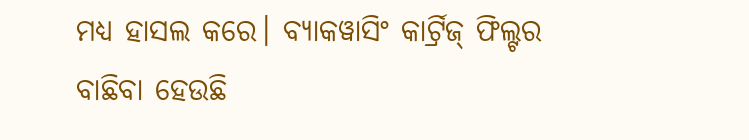ମଧ୍ୟ ହାସଲ କରେ। ବ୍ୟାକୱାସିଂ କାର୍ଟ୍ରିଜ୍ ଫିଲ୍ଟର ବାଛିବା ହେଉଛି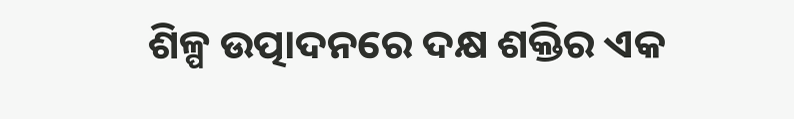ଶିଳ୍ପ ଉତ୍ପାଦନରେ ଦକ୍ଷ ଶକ୍ତିର ଏକ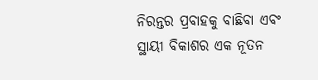ନିରନ୍ତର ପ୍ରବାହକୁ ବାଛିବା ଏବଂ ସ୍ଥାୟୀ ବିକାଶର ଏକ ନୂତନ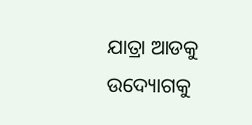ଯାତ୍ରା ଆଡକୁ ଉଦ୍ୟୋଗକୁ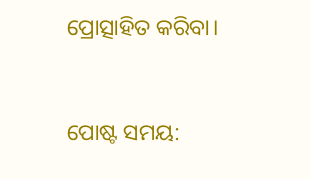ପ୍ରୋତ୍ସାହିତ କରିବା।


ପୋଷ୍ଟ ସମୟ: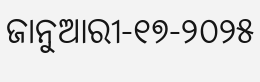ଜାନୁଆରୀ-୧୭-୨୦୨୫